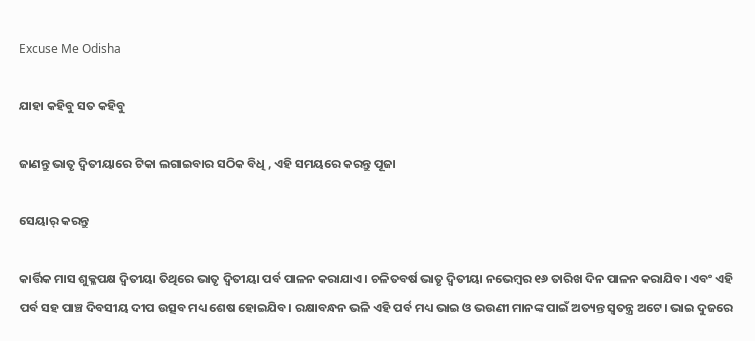Excuse Me Odisha

ଯାହା କହିବୁ ସତ କହିବୁ

ଜାଣନ୍ତୁ ଭାତୃ ଦ୍ଵିତୀୟାରେ ଟିକା ଲଗାଇବାର ସଠିକ ବିଧି , ଏହି ସମୟରେ କରନ୍ତୁ ପୂଜା

ସେୟାର୍ କରନ୍ତୁ

କାର୍ତ୍ତିକ ମାସ ଶୁକ୍ଳପକ୍ଷ ଦ୍ଵିତୀୟା ତିଥିରେ ଭାତୃ ଦ୍ଵିତୀୟା ପର୍ବ ପାଳନ କରାଯାଏ। ଚଳିତବର୍ଷ ଭାତୃ ଦ୍ଵିତୀୟା ନଭେମ୍ବର ୧୬ ତାରିଖ ଦିନ ପାଳନ କରାଯିବ। ଏବଂ ଏହି ପର୍ବ ସହ ପାଞ୍ଚ ଦିବସୀୟ ଦୀପ ଉତ୍ସବ ମଧ୍ୟ ଶେଷ ହୋଇଯିବ। ରକ୍ଷାବନ୍ଧନ ଭଳି ଏହି ପର୍ବ ମଧ୍ୟ ଭାଇ ଓ ଭଉଣୀ ମାନଙ୍କ ପାଇଁ ଅତ୍ୟନ୍ତ ସ୍ୱତନ୍ତ୍ର ଅଟେ। ଭାଇ ଦୁଜରେ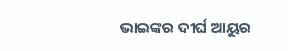ଭାଇଙ୍କର ଦୀର୍ଘ ଆୟୁର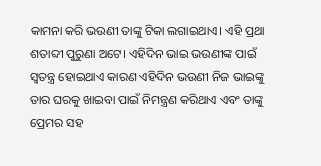କାମନା କରି ଭଉଣୀ ତାଙ୍କୁ ଟିକା ଲଗାଇଥାଏ। ଏହି ପ୍ରଥା ଶତାବ୍ଦୀ ପୁରୁଣା ଅଟେ। ଏହିଦିନ ଭାଇ ଭଉଣୀଙ୍କ ପାଇଁ ସ୍ୱତନ୍ତ୍ର ହୋଇଥାଏ କାରଣ ଏହିଦିନ ଭଉଣୀ ନିଜ ଭାଇଙ୍କୁ ତାର ଘରକୁ ଖାଇବା ପାଇଁ ନିମନ୍ତ୍ରଣ କରିଥାଏ ଏବଂ ତାଙ୍କୁ ପ୍ରେମର ସହ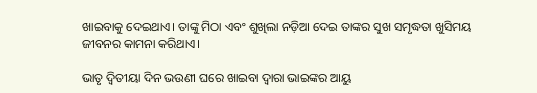ଖାଇବାକୁ ଦେଇଥାଏ। ତାଙ୍କୁ ମିଠା ଏବଂ ଶୁଖିଲା ନଡ଼ିଆ ଦେଇ ତାଙ୍କର ସୁଖ ସମୃଦ୍ଧତା ଖୁସିମୟ ଜୀବନର କାମନା କରିଥାଏ।

ଭାତୃ ଦ୍ଵିତୀୟା ଦିନ ଭଉଣୀ ଘରେ ଖାଇବା ଦ୍ୱାରା ଭାଇଙ୍କର ଆୟୁ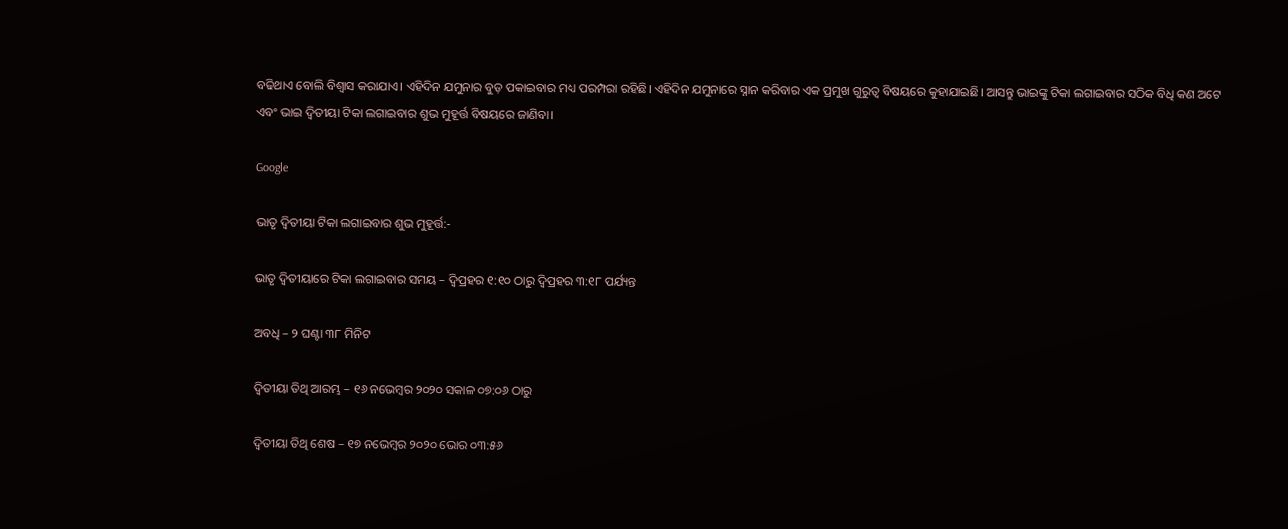ବଢିଥାଏ ବୋଲି ବିଶ୍ୱାସ କରାଯାଏ। ଏହିଦିନ ଯମୁନାର ବୁଡ଼ ପକାଇବାର ମଧ୍ୟ ପରମ୍ପରା ରହିଛି। ଏହିଦିନ ଯମୁନାରେ ସ୍ନାନ କରିବାର ଏକ ପ୍ରମୁଖ ଗୁରୁତ୍ୱ ବିଷୟରେ କୁହାଯାଇଛି। ଆସନ୍ତୁ ଭାଇଙ୍କୁ ଟିକା ଲଗାଇବାର ସଠିକ ବିଧି କଣ ଅଟେ ଏବଂ ଭାଇ ଦ୍ଵିତୀୟା ଟିକା ଲଗାଇବାର ଶୁଭ ମୁହୂର୍ତ୍ତ ବିଷୟରେ ଜାଣିବା।

Google

ଭାତୃ ଦ୍ଵିତୀୟା ଟିକା ଲଗାଇବାର ଶୁଭ ମୁହୂର୍ତ୍ତ:-

ଭାତୃ ଦ୍ଵିତୀୟାରେ ଟିକା ଲଗାଇବାର ସମୟ – ଦ୍ୱିପ୍ରହର ୧:୧୦ ଠାରୁ ଦ୍ୱିପ୍ରହର ୩:୧୮ ପର୍ଯ୍ୟନ୍ତ

ଅବଧି – ୨ ଘଣ୍ଟା ୩୮ ମିନିଟ

ଦ୍ଵିତୀୟା ତିଥି ଆରମ୍ଭ – ୧୬ ନଭେମ୍ବର ୨୦୨୦ ସକାଳ ୦୭:୦୬ ଠାରୁ

ଦ୍ଵିତୀୟା ତିଥି ଶେଷ – ୧୭ ନଭେମ୍ବର ୨୦୨୦ ଭୋର ୦୩:୫୬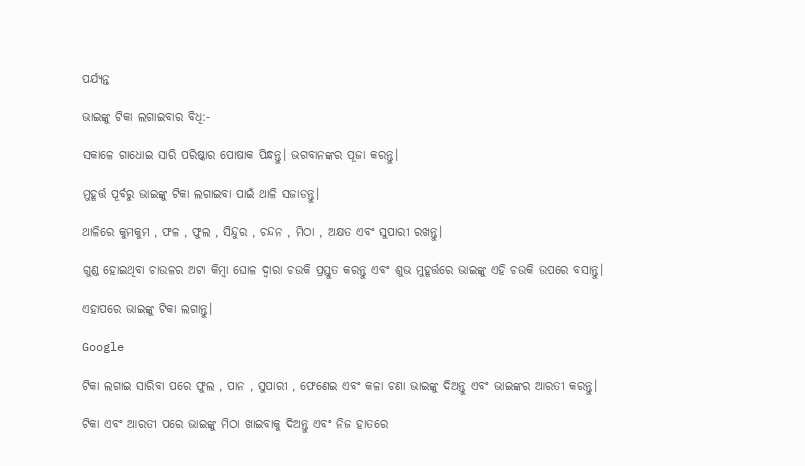ପର୍ଯ୍ୟନ୍ତ

ଭାଇଙ୍କୁ ଟିକା ଲଗାଇବାର ବିଧି:-

ସକାଳେ ଗାଧୋଇ ସାରି ପରିଷ୍କାର ପୋଷାକ ପିନ୍ଧନ୍ତୁ। ଭଗବାନଙ୍କର ପୂଜା କରନ୍ତୁ।

ମୁହୂର୍ତ୍ତ ପୂର୍ବରୁ ଭାଇଙ୍କୁ ଟିକା ଲଗାଇବା ପାଇଁ ଥାଳି ସଜାଡନ୍ତୁ।

ଥାଳିରେ କୁମକୁମ , ଫଳ , ଫୁଲ , ସିନ୍ଦୁର , ଚନ୍ଦନ , ମିଠା , ଅକ୍ଷତ ଏବଂ ସୁପାରୀ ରଖନ୍ତୁ।

ଗୁଣ୍ଡ ହୋଇଥିବା ଚାଉଳର ଅଟା କିମ୍ବା ଘୋଳ ଦ୍ୱାରା ଚଉକି ପ୍ରସ୍ତୁତ କରନ୍ତୁ ଏବଂ ଶୁଭ ମୁହୂର୍ତ୍ତରେ ଭାଇଙ୍କୁ ଏହି ଚଉକି ଉପରେ ବସାନ୍ତୁ।

ଏହାପରେ ଭାଇଙ୍କୁ ଟିକା ଲଗାନ୍ତୁ।

Google

ଟିକା ଲଗାଇ ସାରିବା ପରେ ଫୁଲ , ପାନ , ସୁପାରୀ , ଫେଣେଇ ଏବଂ କଳା ଚଣା ଭାଇଙ୍କୁ ଦିଅନ୍ତୁ ଏବଂ ଭାଇଙ୍କର ଆରତୀ କରନ୍ତୁ।

ଟିକା ଏବଂ ଆରତୀ ପରେ ଭାଇଙ୍କୁ ମିଠା ଖାଇବାକୁ ଦିଅନ୍ତୁ ଏବଂ ନିଜ ହାତରେ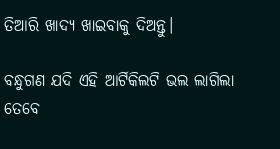ତିଆରି ଖାଦ୍ୟ ଖାଇବାକୁ ଦିଅନ୍ତୁ।

ବନ୍ଧୁଗଣ ଯଦି ଏହି ଆର୍ଟିକିଲଟି ଭଲ ଲାଗିଲା ତେବେ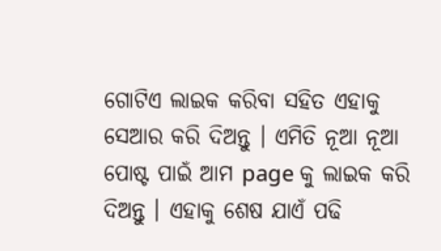ଗୋଟିଏ ଲାଇକ କରିବା ସହିତ ଏହାକୁ ସେଆର କରି ଦିଅନ୍ତୁ । ଏମିତି ନୂଆ ନୂଆ ପୋଷ୍ଟ ପାଇଁ ଆମ page କୁ ଲାଇକ କରି ଦିଅନ୍ତୁ । ଏହାକୁ ଶେଷ ଯାଏଁ ପଢି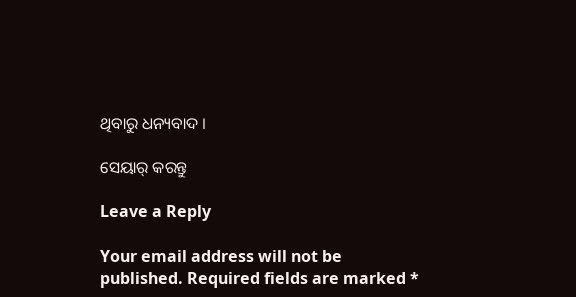ଥିବାରୁ ଧନ୍ୟବାଦ ।

ସେୟାର୍ କରନ୍ତୁ

Leave a Reply

Your email address will not be published. Required fields are marked *